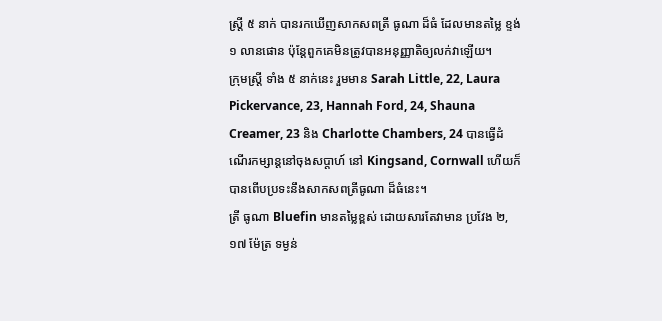ស្ត្រី ៥ នាក់ បានរកឃើញសាកសពត្រី ធូណា ដ៏ធំ ដែលមានតម្លៃ ខ្ទង់ ១ លានផោន ប៉ុន្តែពួកគេមិនត្រូវបានអនុញ្ញាតិឲ្យលក់វាឡើយ។
ក្រុមស្ត្រី ទាំង ៥ នាក់នេះ រួមមាន Sarah Little, 22, Laura Pickervance, 23, Hannah Ford, 24, Shauna Creamer, 23 និង Charlotte Chambers, 24 បានធ្វើដំណើរកម្សាន្តនៅចុងសប្តាហ៍ នៅ Kingsand, Cornwall ហើយក៏បានពើបប្រទះនឹងសាកសពត្រីធូណា ដ៏ធំនេះ។
ត្រី ធូណា Bluefin មានតម្លៃខ្ពស់ ដោយសារតែវាមាន ប្រវែង ២,១៧ ម៉ែត្រ ទម្ងន់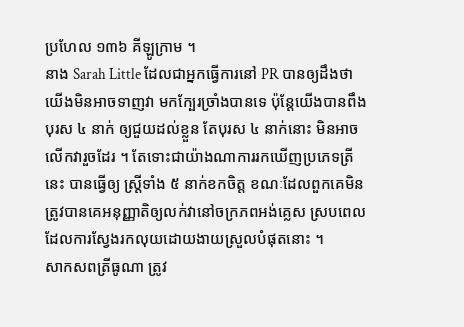ប្រហែល ១៣៦ គីឡូក្រាម ។
នាង Sarah Little ដែលជាអ្នកធ្វើការនៅ PR បានឲ្យដឹងថា យើងមិនអាចទាញវា មកក្បែរច្រាំងបានទេ ប៉ុន្តែយើងបានពឹងបុរស ៤ នាក់ ឲ្យជួយដល់ខ្លួន តែបុរស ៤ នាក់នោះ មិនអាចលើកវារួចដែរ ។ តែទោះជាយ៉ាងណាការរកឃើញប្រភេទត្រីនេះ បានធ្វើឲ្យ ស្ត្រីទាំង ៥ នាក់ខកចិត្ត ខណៈដែលពួកគេមិនត្រូវបានគេអនុញ្ញាតិឲ្យលក់វានៅចក្រភពអង់គ្លេស ស្របពេលដែលការស្វែងរកលុយដោយងាយស្រួលបំផុតនោះ ។
សាកសពត្រីធូណា ត្រូវ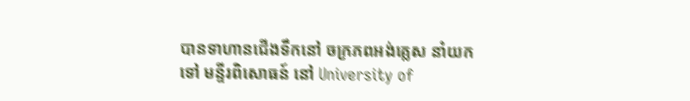បានទាហានជើងទឹកនៅ ចក្រភពអង់គ្លេស នាំយកទៅ មន្ទីរពិសោធន៍ នៅ University of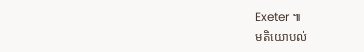Exeter ៕
មតិយោបល់